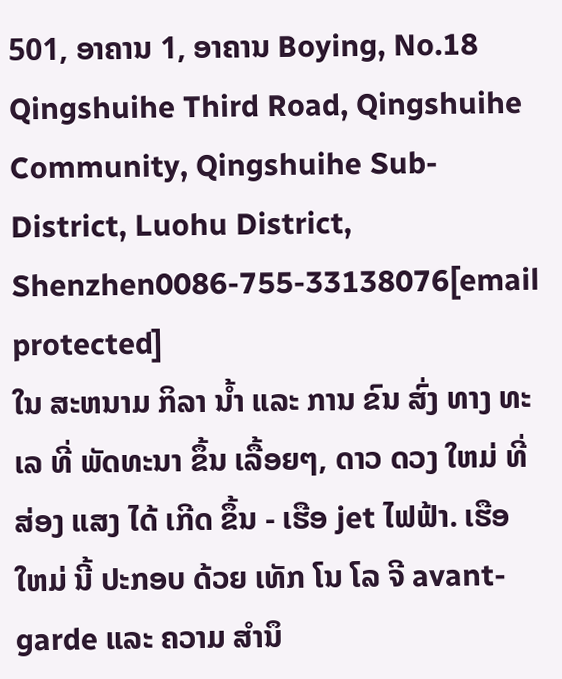501, ອາຄານ 1, ອາຄານ Boying, No.18 Qingshuihe Third Road, Qingshuihe Community, Qingshuihe Sub-District, Luohu District, Shenzhen0086-755-33138076[email protected]
ໃນ ສະຫນາມ ກິລາ ນ້ຳ ແລະ ການ ຂົນ ສົ່ງ ທາງ ທະ ເລ ທີ່ ພັດທະນາ ຂຶ້ນ ເລື້ອຍໆ, ດາວ ດວງ ໃຫມ່ ທີ່ ສ່ອງ ແສງ ໄດ້ ເກີດ ຂຶ້ນ - ເຮືອ jet ໄຟຟ້າ. ເຮືອ ໃຫມ່ ນີ້ ປະກອບ ດ້ວຍ ເທັກ ໂນ ໂລ ຈີ avant-garde ແລະ ຄວາມ ສໍານຶ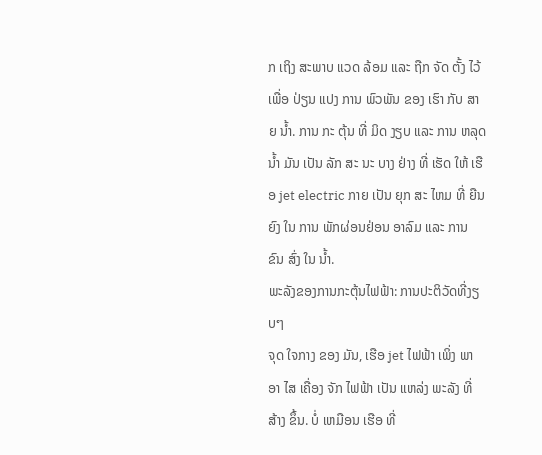ກ ເຖິງ ສະພາບ ແວດ ລ້ອມ ແລະ ຖືກ ຈັດ ຕັ້ງ ໄວ້ ເພື່ອ ປ່ຽນ ແປງ ການ ພົວພັນ ຂອງ ເຮົາ ກັບ ສາຍ ນ້ຳ. ການ ກະ ຕຸ້ນ ທີ່ ມິດ ງຽບ ແລະ ການ ຫລຸດ ນ້ຳ ມັນ ເປັນ ລັກ ສະ ນະ ບາງ ຢ່າງ ທີ່ ເຮັດ ໃຫ້ ເຮືອ jet electric ກາຍ ເປັນ ຍຸກ ສະ ໄຫມ ທີ່ ຍືນ ຍົງ ໃນ ການ ພັກຜ່ອນຢ່ອນ ອາລົມ ແລະ ການ ຂົນ ສົ່ງ ໃນ ນ້ຳ.
ພະລັງຂອງການກະຕຸ້ນໄຟຟ້າ: ການປະຕິວັດທີ່ງຽບໆ
ຈຸດ ໃຈກາງ ຂອງ ມັນ, ເຮືອ jet ໄຟຟ້າ ເພິ່ງ ພາ ອາ ໄສ ເຄື່ອງ ຈັກ ໄຟຟ້າ ເປັນ ແຫລ່ງ ພະລັງ ທີ່ ສ້າງ ຂຶ້ນ. ບໍ່ ເຫມືອນ ເຮືອ ທີ່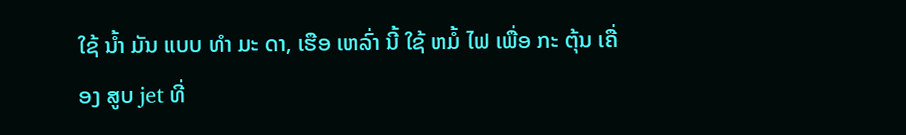ໃຊ້ ນ້ຳ ມັນ ແບບ ທໍາ ມະ ດາ, ເຮືອ ເຫລົ່າ ນີ້ ໃຊ້ ຫມໍ້ ໄຟ ເພື່ອ ກະ ຕຸ້ນ ເຄື່ອງ ສູບ jet ທີ່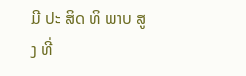ມີ ປະ ສິດ ທິ ພາບ ສູງ ທີ່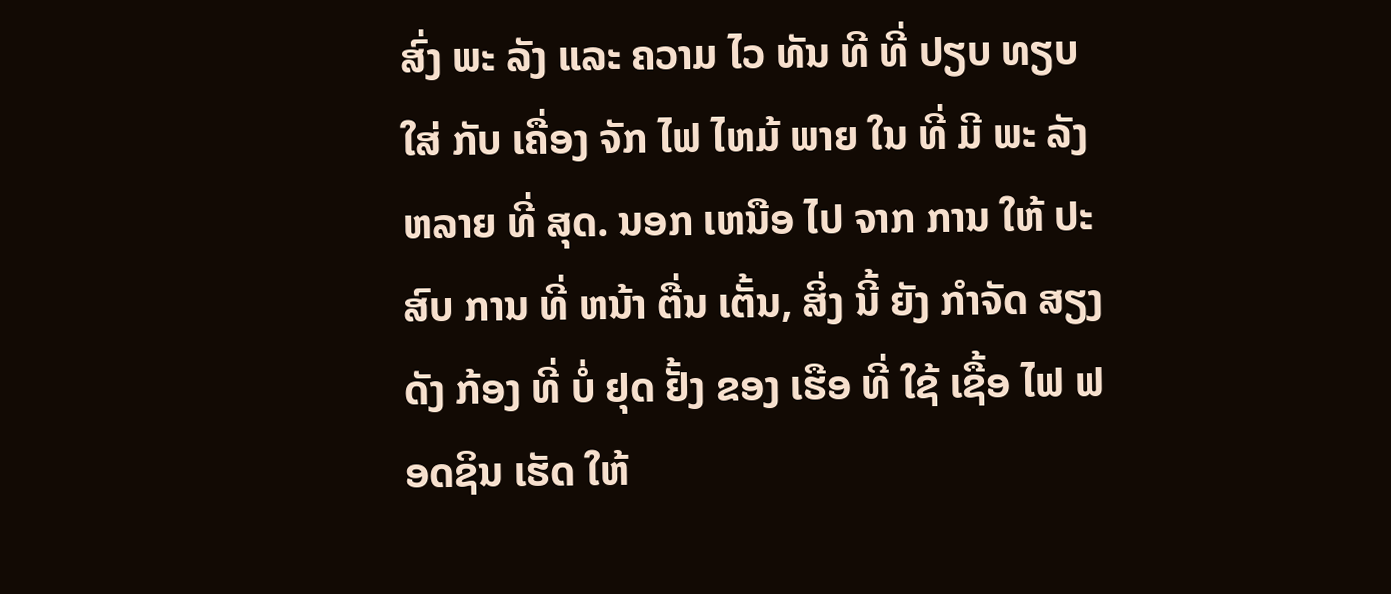ສົ່ງ ພະ ລັງ ແລະ ຄວາມ ໄວ ທັນ ທີ ທີ່ ປຽບ ທຽບ ໃສ່ ກັບ ເຄື່ອງ ຈັກ ໄຟ ໄຫມ້ ພາຍ ໃນ ທີ່ ມີ ພະ ລັງ ຫລາຍ ທີ່ ສຸດ. ນອກ ເຫນືອ ໄປ ຈາກ ການ ໃຫ້ ປະສົບ ການ ທີ່ ຫນ້າ ຕື່ນ ເຕັ້ນ, ສິ່ງ ນີ້ ຍັງ ກໍາຈັດ ສຽງ ດັງ ກ້ອງ ທີ່ ບໍ່ ຢຸດ ຢັ້ງ ຂອງ ເຮືອ ທີ່ ໃຊ້ ເຊື້ອ ໄຟ ຟອດຊິນ ເຮັດ ໃຫ້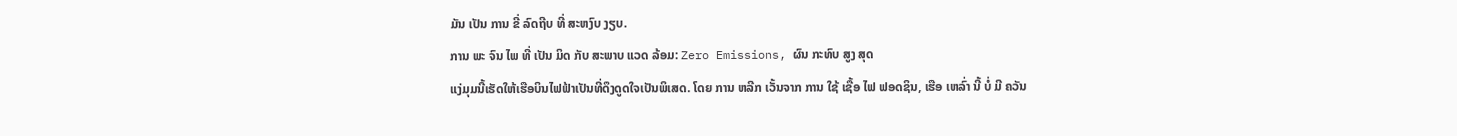ມັນ ເປັນ ການ ຂີ່ ລົດຖີບ ທີ່ ສະຫງົບ ງຽບ.
ການ ພະ ຈົນ ໄພ ທີ່ ເປັນ ມິດ ກັບ ສະພາບ ແວດ ລ້ອມ: Zero Emissions, ຜົນ ກະທົບ ສູງ ສຸດ
ແງ່ມຸມນີ້ເຮັດໃຫ້ເຮືອບິນໄຟຟ້າເປັນທີ່ດຶງດູດໃຈເປັນພິເສດ. ໂດຍ ການ ຫລີກ ເວັ້ນຈາກ ການ ໃຊ້ ເຊື້ອ ໄຟ ຟອດຊິນ, ເຮືອ ເຫລົ່າ ນີ້ ບໍ່ ມີ ຄວັນ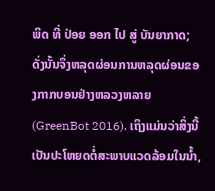ພິດ ທີ່ ປ່ອຍ ອອກ ໄປ ສູ່ ບັນຍາກາດ; ດັ່ງນັ້ນຈຶ່ງຫລຸດຜ່ອນການຫລຸດຜ່ອນຂອງກາກບອນຢ່າງຫລວງຫລາຍ (GreenBot 2016). ເຖິງແມ່ນວ່າສິ່ງນີ້ເປັນປະໂຫຍດຕໍ່ສະພາບແວດລ້ອມໃນນໍ້າ,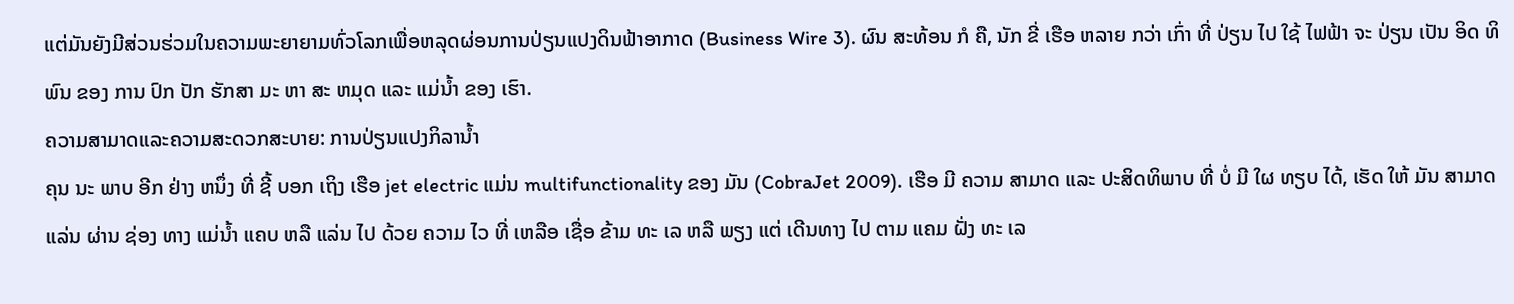ແຕ່ມັນຍັງມີສ່ວນຮ່ວມໃນຄວາມພະຍາຍາມທົ່ວໂລກເພື່ອຫລຸດຜ່ອນການປ່ຽນແປງດິນຟ້າອາກາດ (Business Wire 3). ຜົນ ສະທ້ອນ ກໍ ຄື, ນັກ ຂີ່ ເຮືອ ຫລາຍ ກວ່າ ເກົ່າ ທີ່ ປ່ຽນ ໄປ ໃຊ້ ໄຟຟ້າ ຈະ ປ່ຽນ ເປັນ ອິດ ທິພົນ ຂອງ ການ ປົກ ປັກ ຮັກສາ ມະ ຫາ ສະ ຫມຸດ ແລະ ແມ່ນ້ຳ ຂອງ ເຮົາ.
ຄວາມສາມາດແລະຄວາມສະດວກສະບາຍ: ການປ່ຽນແປງກິລານໍ້າ
ຄຸນ ນະ ພາບ ອີກ ຢ່າງ ຫນຶ່ງ ທີ່ ຊີ້ ບອກ ເຖິງ ເຮືອ jet electric ແມ່ນ multifunctionality ຂອງ ມັນ (CobraJet 2009). ເຮືອ ມີ ຄວາມ ສາມາດ ແລະ ປະສິດທິພາບ ທີ່ ບໍ່ ມີ ໃຜ ທຽບ ໄດ້, ເຮັດ ໃຫ້ ມັນ ສາມາດ ແລ່ນ ຜ່ານ ຊ່ອງ ທາງ ແມ່ນ້ຳ ແຄບ ຫລື ແລ່ນ ໄປ ດ້ວຍ ຄວາມ ໄວ ທີ່ ເຫລືອ ເຊື່ອ ຂ້າມ ທະ ເລ ຫລື ພຽງ ແຕ່ ເດີນທາງ ໄປ ຕາມ ແຄມ ຝັ່ງ ທະ ເລ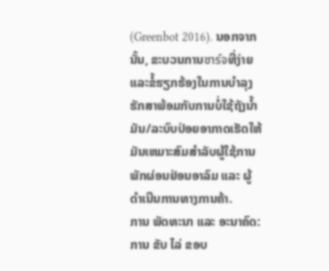(Greenbot 2016). ນອກຈາກນັ້ນ, ຂະບວນການชาร์จທີ່ງ່າຍແລະຂໍ້ຮຽກຮ້ອງໃນການບໍາລຸງຮັກສາພ້ອມກັບການບໍ່ໃຊ້ຖັງນໍ້າມັນ/ລະບົບປ່ອຍອາກາດເຮັດໃຫ້ມັນເຫມາະສົມສໍາລັບຜູ້ໃຊ້ການພັກຜ່ອນຢ່ອນອາລົມ ແລະ ຜູ້ດໍາເນີນການທາງການຄ້າ.
ການ ພັດທະນາ ແລະ ອະນາຄົດ: ການ ຂັບ ໄລ່ ຂອບ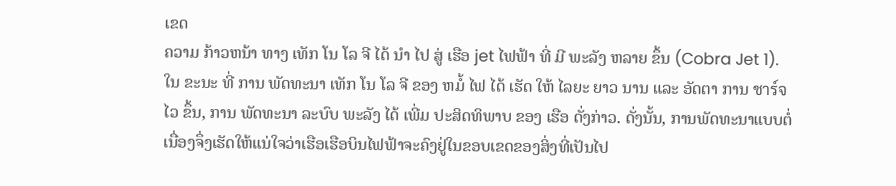ເຂດ
ຄວາມ ກ້າວຫນ້າ ທາງ ເທັກ ໂນ ໂລ ຈີ ໄດ້ ນໍາ ໄປ ສູ່ ເຮືອ jet ໄຟຟ້າ ທີ່ ມີ ພະລັງ ຫລາຍ ຂຶ້ນ (Cobra Jet 1). ໃນ ຂະນະ ທີ່ ການ ພັດທະນາ ເທັກ ໂນ ໂລ ຈີ ຂອງ ຫມໍ້ ໄຟ ໄດ້ ເຮັດ ໃຫ້ ໄລຍະ ຍາວ ນານ ແລະ ອັດຕາ ການ ชาร์จ ໄວ ຂຶ້ນ, ການ ພັດທະນາ ລະບົບ ພະລັງ ໄດ້ ເພີ່ມ ປະສິດທິພາບ ຂອງ ເຮືອ ດັ່ງກ່າວ. ດັ່ງນັ້ນ, ການພັດທະນາແບບຕໍ່ເນື່ອງຈຶ່ງເຮັດໃຫ້ແນ່ໃຈວ່າເຮືອເຮືອບິນໄຟຟ້າຈະຄົງຢູ່ໃນຂອບເຂດຂອງສິ່ງທີ່ເປັນໄປ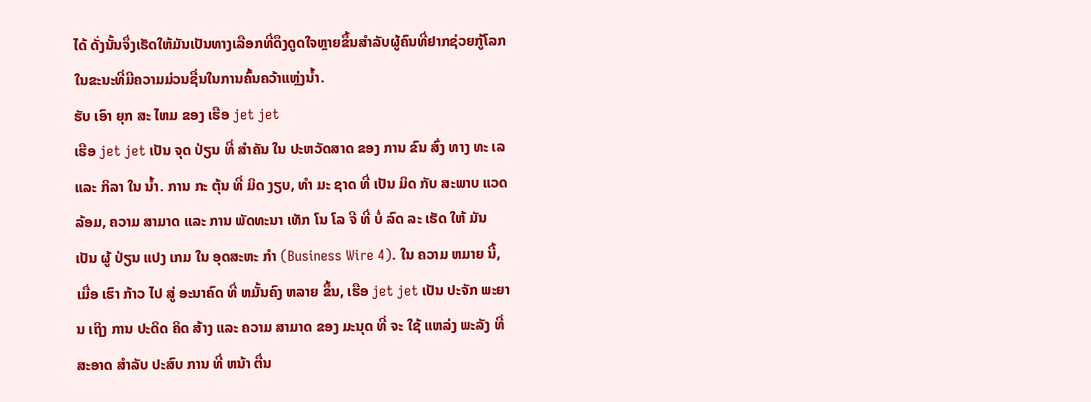ໄດ້ ດັ່ງນັ້ນຈຶ່ງເຮັດໃຫ້ມັນເປັນທາງເລືອກທີ່ດຶງດູດໃຈຫຼາຍຂຶ້ນສໍາລັບຜູ້ຄົນທີ່ຢາກຊ່ວຍກູ້ໂລກໃນຂະນະທີ່ມີຄວາມມ່ວນຊື່ນໃນການຄົ້ນຄວ້າແຫຼ່ງນໍ້າ.
ຮັບ ເອົາ ຍຸກ ສະ ໄຫມ ຂອງ ເຮືອ jet jet
ເຮືອ jet jet ເປັນ ຈຸດ ປ່ຽນ ທີ່ ສໍາຄັນ ໃນ ປະຫວັດສາດ ຂອງ ການ ຂົນ ສົ່ງ ທາງ ທະ ເລ ແລະ ກິລາ ໃນ ນ້ຳ. ການ ກະ ຕຸ້ນ ທີ່ ມິດ ງຽບ, ທໍາ ມະ ຊາດ ທີ່ ເປັນ ມິດ ກັບ ສະພາບ ແວດ ລ້ອມ, ຄວາມ ສາມາດ ແລະ ການ ພັດທະນາ ເທັກ ໂນ ໂລ ຈີ ທີ່ ບໍ່ ລົດ ລະ ເຮັດ ໃຫ້ ມັນ ເປັນ ຜູ້ ປ່ຽນ ແປງ ເກມ ໃນ ອຸດສະຫະ ກໍາ (Business Wire 4). ໃນ ຄວາມ ຫມາຍ ນີ້, ເມື່ອ ເຮົາ ກ້າວ ໄປ ສູ່ ອະນາຄົດ ທີ່ ຫມັ້ນຄົງ ຫລາຍ ຂຶ້ນ, ເຮືອ jet jet ເປັນ ປະຈັກ ພະຍານ ເຖິງ ການ ປະດິດ ຄິດ ສ້າງ ແລະ ຄວາມ ສາມາດ ຂອງ ມະນຸດ ທີ່ ຈະ ໃຊ້ ແຫລ່ງ ພະລັງ ທີ່ ສະອາດ ສໍາລັບ ປະສົບ ການ ທີ່ ຫນ້າ ຕື່ນ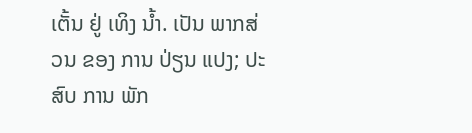ເຕັ້ນ ຢູ່ ເທິງ ນ້ຳ. ເປັນ ພາກສ່ວນ ຂອງ ການ ປ່ຽນ ແປງ; ປະສົບ ການ ພັກ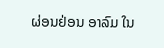ຜ່ອນຢ່ອນ ອາລົມ ໃນ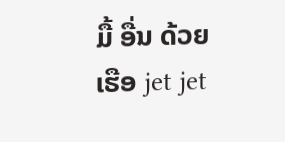ມື້ ອື່ນ ດ້ວຍ ເຮືອ jet jet